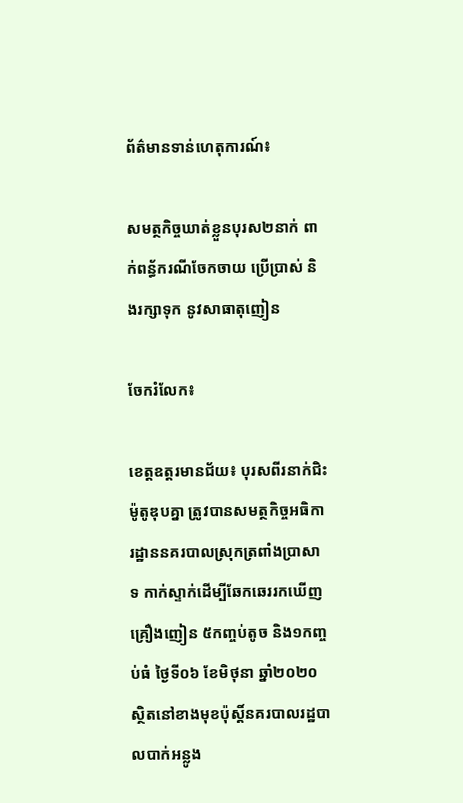ព័ត៌មានទាន់ហេតុការណ៍៖

សមត្ថកិច្ចឃាត់ខ្លួនបុរស២នាក់ ពាក់ពន្ធ័ករណីចែកចាយ ប្រើប្រាស់ និងរក្សាទុក នូវសាធាតុញៀន

ចែករំលែក៖

ខេត្តឧត្ដរមានជ័យ៖ បុរសពីរនាក់ជិះម៉ូតូឌុបគ្នា ត្រូវបានសមត្ថកិច្ចអធិការដ្ឋាននគរបាលស្រុកត្រពាំងប្រាសាទ កាក់ស្ទាក់ដើម្បីឆែកឆេររកឃើញគ្រឿងញៀន ៥កញ្ចប់តូច និង១កញ្ចប់ធំ ថ្ងៃទី០៦ ខែមិថុនា ឆ្នាំ២០២០ ស្ថិតនៅខាងមុខប៉ុស្ដិ៍នគរបាលរដ្ឋបាលបាក់អន្លូង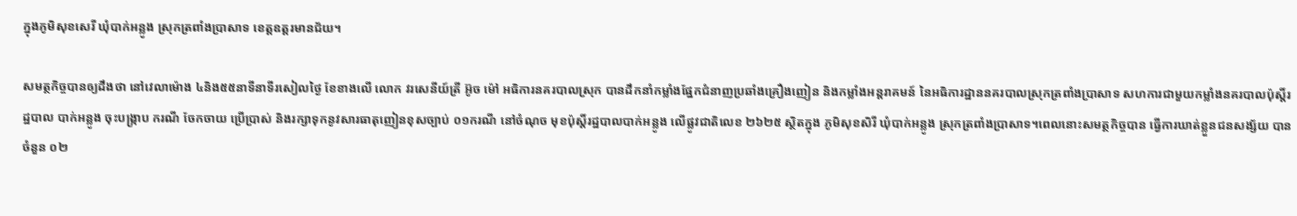ក្នុងភូមិសុខសេរី ឃុំបាក់អន្លូង ស្រុកត្រពាំងប្រាសាទ ខេត្តឧត្ដរមានជ័យ។

សមត្ថកិច្ចបានឲ្យដឹងថា នៅវេលាម៉ោង ៤និង៥៥នាទីនាទីរសៀលថ្ងៃ ខែខាងលើ លោក វរសេនីយ៍ត្រី អ៊ូច ម៉ៅ អធិការនគរបាលស្រុក បានដឹកនាំកម្លាំងផ្នែកជំនាញប្រឆាំងគ្រឿងញៀន និងកម្លាំងអន្តរាគមន៍ នៃអធិការដ្ឋាននគរបាលស្រុកត្រពាំងប្រាសាទ សហការជាមួយកម្លាំងនគរបាលប៉ុស្តិ៍រដ្ឋបាល បាក់អន្លូង ចុះបង្ក្រាប ករណី ចែកចាយ ប្រើប្រាស់ និងរក្សាទុកនូវសារធាតុញៀនខុសច្បាប់ ០១ករណី នៅចំណុច មុខប៉ុស្តិ៍រដ្ឋបាលបាក់អន្លូង លើផ្លូវជាតិលេខ ២៦២៥ ស្ថិតក្នុង ភូមិសុខសិរី ឃុំបាក់អន្លូង ស្រុកត្រពាំងប្រាសាទ។ពេលនោះសមត្ថកិច្ចបាន ធ្វើការឃាត់ខ្លួនជនសង្ស័យ បាន ចំនួន ០២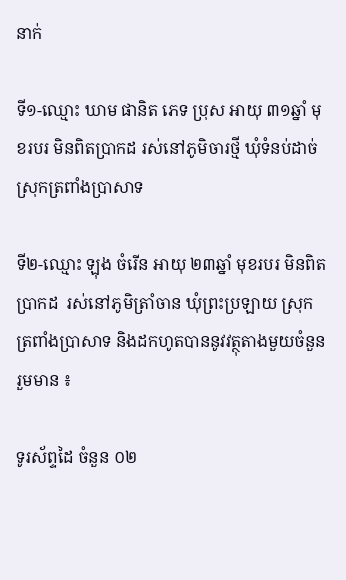នាក់

ទី១-ឈ្មោះ ឃាម ផានិត ភេទ ប្រុស អាយុ ៣១ឆ្នាំ មុខរបរ មិនពិតប្រាកដ រស់នៅភូមិចារថ្មី ឃុំទំនប់ដាច់ ស្រុកត្រពាំងប្រាសាទ

ទី២-ឈ្មោះ ឡុង ចំរើន អាយុ ២៣ឆ្នាំ មុខរបរ មិនពិតប្រាកដ  រស់នៅភូមិត្រាំចាន ឃុំព្រះប្រឡាយ ស្រុកត្រពាំងប្រាសាទ និងដកហូតបាននូវវត្ថុតាងមួយចំនួន រួមមាន ៖

ទូរស័ព្ទដៃ ចំនួន ០២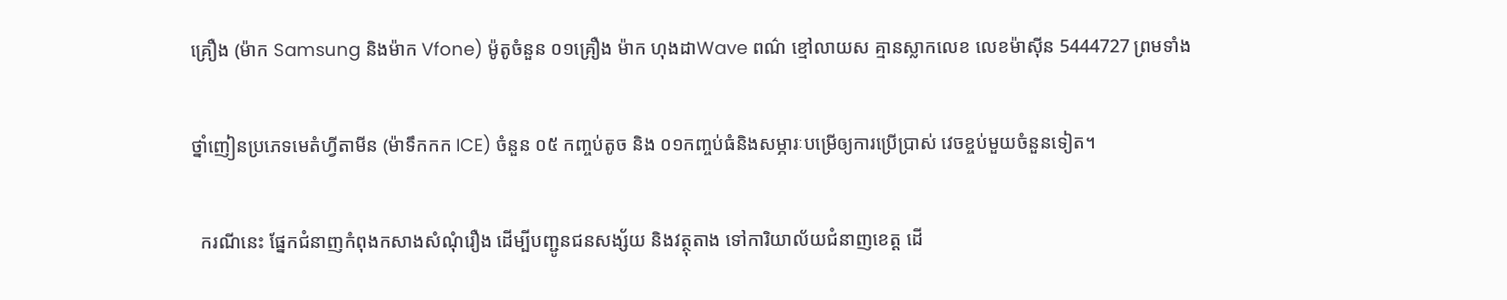គ្រឿង (ម៉ាក Samsung និងម៉ាក Vfone) ម៉ូតូចំនួន ០១គ្រឿង ម៉ាក ហុងដាWave ពណ៌ ខ្មៅលាយស គ្មានស្លាកលេខ លេខម៉ាស៊ីន 5444727 ព្រមទាំង

ថ្នាំញៀនប្រភេទមេតំហ្វីតាមីន (ម៉ាទឹកកក ICE) ចំនួន ០៥ កញ្ចប់តូច និង ០១កញ្ចប់ធំនិងសម្ភារៈបម្រើឲ្យការប្រើប្រាស់ វេចខ្ចប់មួយចំនួនទៀត។

  ករណីនេះ ផ្នែកជំនាញកំពុងកសាងសំណុំរឿង ដើម្បីបញ្ជូនជនសង្ស័យ និងវត្ថុតាង ទៅការិយាល័យជំនាញខេត្ត ដើ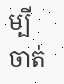ម្បីចាត់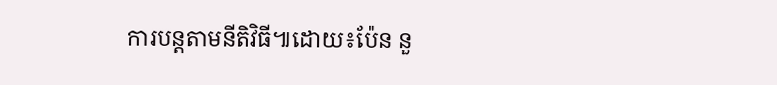ការបន្តតាមនីតិវិធី៕ដោយ៖ប៉ែន នួ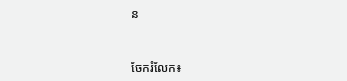ន


ចែករំលែក៖